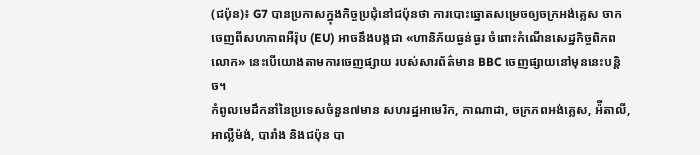(ជប៉ុន)៖ G7 បានប្រកាសក្នុងកិច្ចប្រជុំនៅជប៉ុនថា ការបោះឆ្នោតសម្រេចឲ្យចក្រអង់គ្លេស ចាកចេញពីសហភាពអឺរ៉ុប (EU) អាចនឹងបង្កជា «ហានិភ័យធ្ងន់ធ្ងរ ចំពោះកំណើនសេដ្ឋកិច្ចពិភពលោក» នេះបើយោងតាមការចេញផ្សាយ របស់សារព័ត៌មាន BBC ចេញផ្សាយនៅមុននេះបន្តិច។
កំពូលមេដឹកនាំនៃប្រទេសចំនួន៧មាន សហរដ្ឋអាមេរិក, កាណាដា, ចក្រភពអង់គ្លេស, អ៉ីតាលី, អាល្លឺម៉ង់, បារាំង និងជប៉ុន បា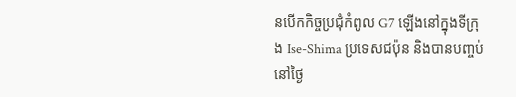នបើកកិច្ចប្រជុំកំពូល G7 ឡើងនៅក្នុងទីក្រុង Ise-Shima ប្រទេសជប៉ុន និងបានបញ្ចប់នៅថ្ងៃ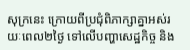សុក្រនេះ ក្រោយពីប្រជុំពិភាក្សាគ្នាអស់រយៈពេល២ថ្ងៃ ទៅលើបញ្ហាសេដ្ឋកិច្ច និង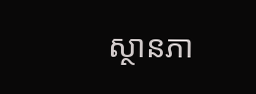ស្ថានភា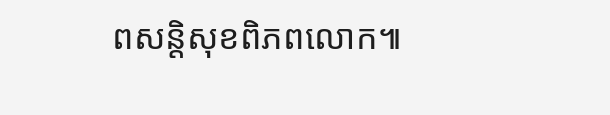ពសន្តិសុខពិភពលោក៕